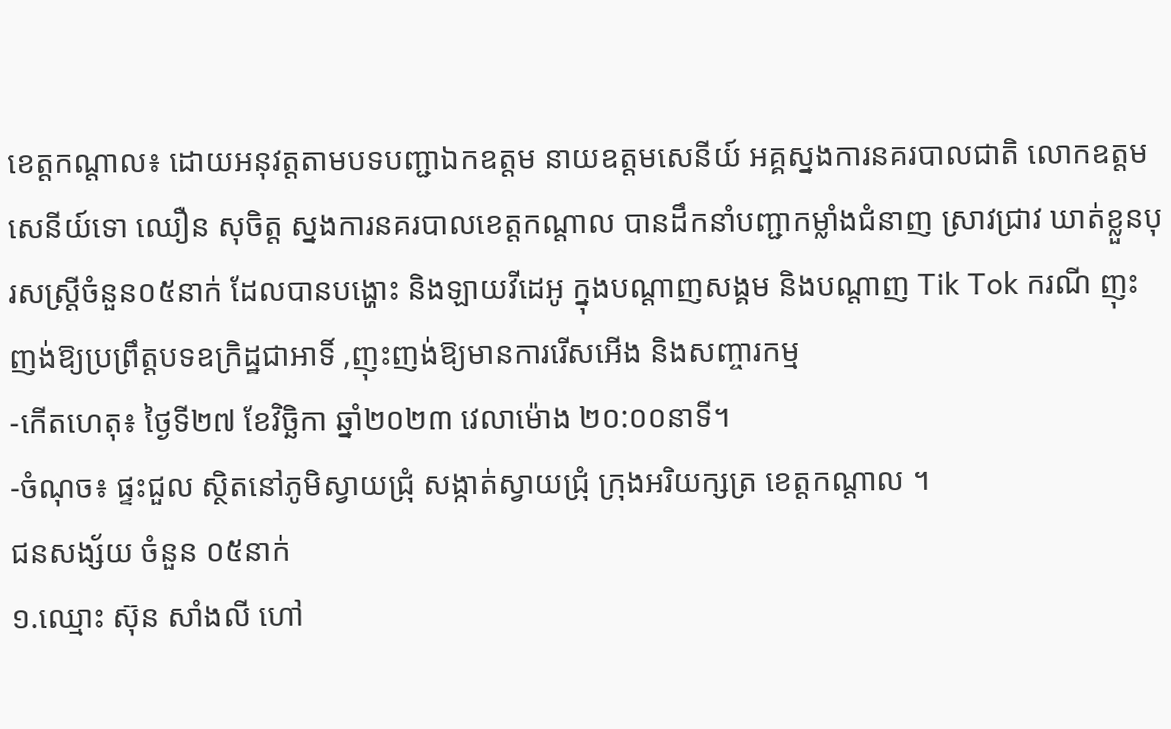ខេត្តកណ្តាល៖ ដោយអនុវត្តតាមបទបញ្ជាឯកឧត្តម នាយឧត្តមសេនីយ៍ អគ្គស្នងការនគរបាលជាតិ លោកឧត្តមសេនីយ៍ទោ ឈឿន សុចិត្ត ស្នងការនគរបាលខេត្តកណ្តាល បានដឹកនាំបញ្ជាកម្លាំងជំនាញ ស្រាវជ្រាវ ឃាត់ខ្លួនបុរសស្រ្តីចំនួន០៥នាក់ ដែលបានបង្ហោះ និងឡាយវីដេអូ ក្នុងបណ្តាញសង្គម និងបណ្តាញ Tik Tok ករណី ញុះញង់ឱ្យប្រព្រឹត្តបទឧក្រិដ្ឋជាអាទិ៍ ,ញុះញង់ឱ្យមានការរើសអើង និងសញ្ចារកម្ម
-កើតហេតុ៖ ថ្ងៃទី២៧ ខែវិច្ឆិកា ឆ្នាំ២០២៣ វេលាម៉ោង ២០:០០នាទី។
-ចំណុច៖ ផ្ទះជួល ស្ថិតនៅភូមិស្វាយជ្រុំ សង្កាត់ស្វាយជ្រុំ ក្រុងអរិយក្សត្រ ខេត្តកណ្តាល ។
ជនសង្ស័យ ចំនួន ០៥នាក់
១.ឈ្មោះ ស៊ុន សាំងលី ហៅ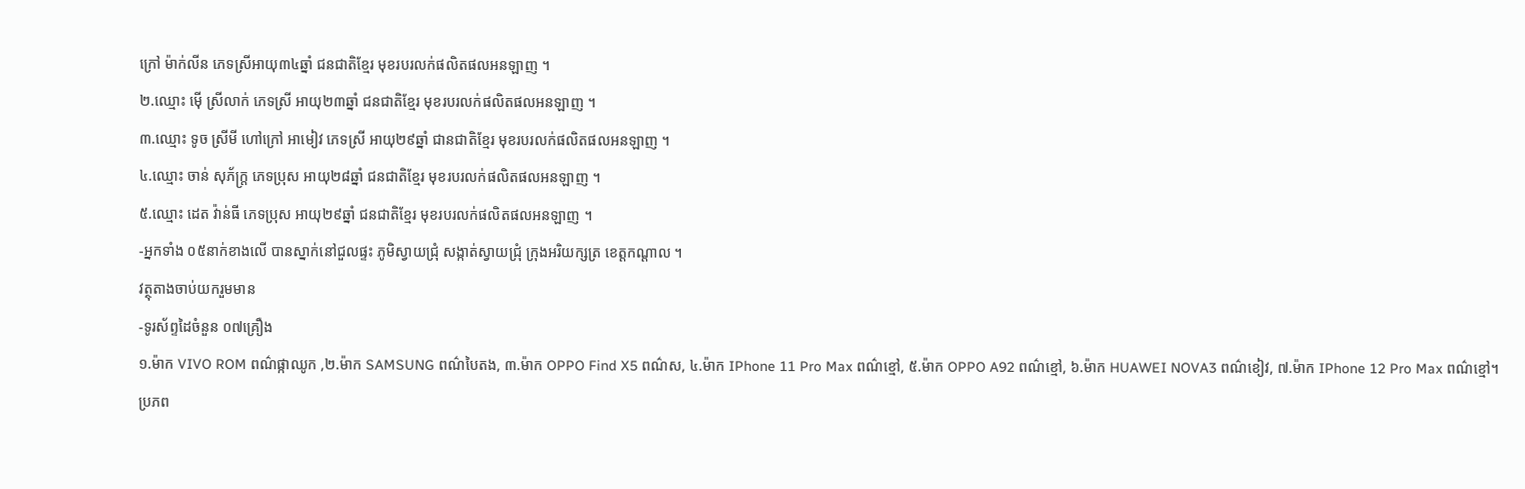ក្រៅ ម៉ាក់លីន ភេទស្រីអាយុ៣៤ឆ្នាំ ជនជាតិខ្មែរ មុខរបរលក់ផលិតផលអនឡាញ ។
២.ឈ្មោះ ម៉ើ ស្រីលាក់ ភេទស្រី អាយុ២៣ឆ្នាំ ជនជាតិខ្មែរ មុខរបរលក់ផលិតផលអនឡាញ ។
៣.ឈ្មោះ ទូច ស្រីមី ហៅក្រៅ អាមៀវ ភេទស្រី អាយុ២៩ឆ្នាំ ជានជាតិខ្មែរ មុខរបរលក់ផលិតផលអនឡាញ ។
៤.ឈ្មោះ ចាន់ សុភ័ក្ត្រ ភេទប្រុស អាយុ២៨ឆ្នាំ ជនជាតិខ្មែរ មុខរបរលក់ផលិតផលអនឡាញ ។
៥.ឈ្មោះ ដេត វ៉ាន់ធី ភេទប្រុស អាយុ២៩ឆ្នាំ ជនជាតិខ្មែរ មុខរបរលក់ផលិតផលអនឡាញ ។
-អ្នកទាំង ០៥នាក់ខាងលើ បានស្នាក់នៅជួលផ្ទះ ភូមិស្វាយជ្រុំ សង្កាត់ស្វាយជ្រុំ ក្រុងអរិយក្សត្រ ខេត្តកណ្តាល ។
វត្ថុតាងចាប់យករួមមាន
-ទូរស័ព្ទដៃចំនួន ០៧គ្រឿង
១.ម៉ាក VIVO ROM ពណ៌ផ្កាឈូក ,២.ម៉ាក SAMSUNG ពណ៌បៃតង, ៣.ម៉ាក OPPO Find X5 ពណ៌ស, ៤.ម៉ាក IPhone 11 Pro Max ពណ៌ខ្មៅ, ៥.ម៉ាក OPPO A92 ពណ៌ខ្មៅ, ៦.ម៉ាក HUAWEI NOVA3 ពណ៌ខៀវ, ៧.ម៉ាក IPhone 12 Pro Max ពណ៌ខ្មៅ។
ប្រភព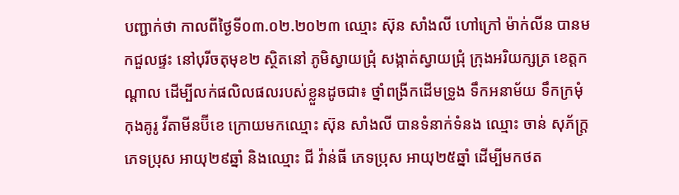បញ្ជាក់ថា កាលពីថ្ងៃទី០៣.០២.២០២៣ ឈ្មោះ ស៊ុន សាំងលី ហៅក្រៅ ម៉ាក់លីន បានមកជួលផ្ទះ នៅបុរីចតុមុខ២ ស្ថិតនៅ ភូមិស្វាយជ្រុំ សង្កាត់ស្វាយជ្រុំ ក្រុងអរិយក្សត្រ ខេត្តកណ្ដាល ដើម្បីលក់ផលិលផលរបស់ខ្លួនដូចជា៖ ថ្នាំពង្រីកដើមទ្រូង ទឹកអនាម័យ ទឹកក្រមុំ កុងគូរូ វីតាមីនប៊ីខេ ក្រោយមកឈ្មោះ ស៊ុន សាំងលី បានទំនាក់ទំនង ឈ្មោះ ចាន់ សុភ័ក្រ្ត ភេទប្រុស អាយុ២៩ឆ្នាំ និងឈ្មោះ ជី វ៉ាន់ធី ភេទប្រុស អាយុ២៥ឆ្នាំ ដើម្បីមកថត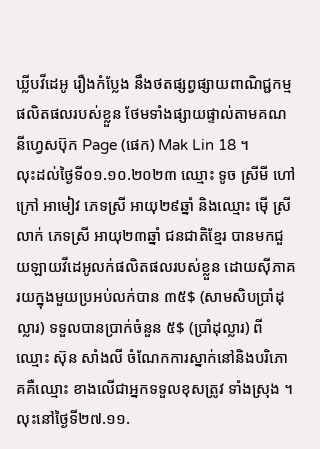ឃ្លីបវីដេអូ រឿងកំប្លែង នឹងថតផ្សព្វផ្សាយពាណិជ្ជកម្មផលិតផលរបស់ខ្លួន ថែមទាំងផ្សាយផ្ទាល់តាមគណនីហ្វេសប៊ុក Page (ផេក) Mak Lin 18 ។
លុះដល់ថ្ងៃទី០១.១០.២០២៣ ឈ្មោះ ទូច ស្រីមី ហៅក្រៅ អាមៀវ ភេទស្រី អាយុ២៩ឆ្នាំ និងឈ្មោះ ម៉ើ ស្រីលាក់ ភេទស្រី អាយុ២៣ឆ្នាំ ជនជាតិខ្មែរ បានមកជួយឡាយវីដេអូលក់ផលិតផលរបស់ខ្លួន ដោយស៊ីភាគរយក្នុងមួយប្រអប់លក់បាន ៣៥$ (សាមសិបប្រាំដុល្លារ) ទទួលបានប្រាក់ចំនួន ៥$ (ប្រាំដុល្លារ) ពីឈ្មោះ ស៊ុន សាំងលី ចំណែកការស្នាក់នៅនិងបរិភោគគឺឈ្មោះ ខាងលើជាអ្នកទទួលខុសត្រូវ ទាំងស្រុង ។
លុះនៅថ្ងៃទី២៧.១១.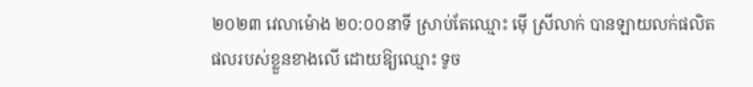២០២៣ វេលាម៉ោង ២០:០០នាទី ស្រាប់តែឈ្មោះ ម៉ើ ស្រីលាក់ បានឡាយលក់ផលិតផលរបស់ខ្លួនខាងលើ ដោយឱ្យឈ្មោះ ទូច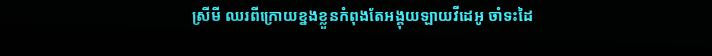ស្រីមី ឈរពីក្រោយខ្នងខ្លួនកំពុងតែអង្គុយឡាយវីដេអូ ចាំទះដៃ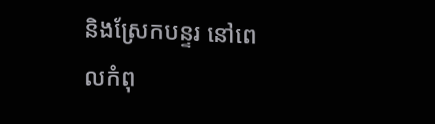និងស្រែកបន្ទរ នៅពេលកំពុ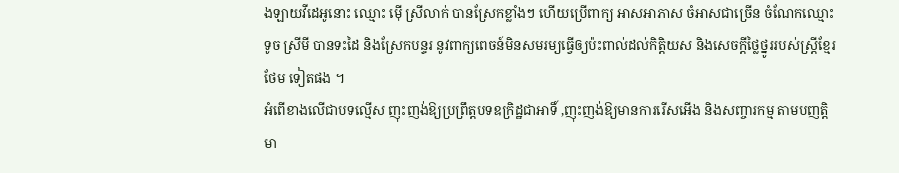ងឡាយវីដេអូនោះ ឈ្មោះ ម៉ើ ស្រីលាក់ បានស្រែកខ្លាំងៗ ហើយប្រើពាក្យ អាសអាភាស ចំអាសជាច្រើន ចំណែកឈ្មោះ ទូច ស្រីមី បានទះដៃ និងស្រែកបន្ទរ នូវពាក្យពេចន៍មិនសមរម្យធ្វើឲ្យប៉ះពាល់ដល់កិត្តិយស និងសេចក្ដីថ្លៃថ្នូររបស់ស្ត្រីខ្មែរថែម ទៀតផង ។
អំពើខាងលើជាបទល្មើស ញុះញង់ឱ្យប្រព្រឹត្តបទឧក្រិដ្ឋជាអាទិ៍ ,ញុះញង់ឱ្យមានការរើសអើង និងសញ្ចារកម្ម តាមបញត្តិមា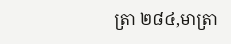ត្រា ២៨៤,មាត្រា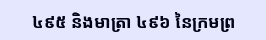៤៩៥ និងមាត្រា ៤៩៦ នៃក្រមព្រ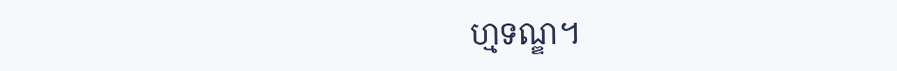ហ្មទណ្ឌ។